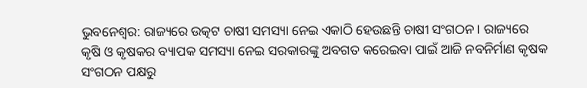ଭୁବନେଶ୍ବର: ରାଜ୍ୟରେ ଉତ୍କଟ ଚାଷୀ ସମସ୍ୟା ନେଇ ଏକାଠି ହେଉଛନ୍ତି ଚାଷୀ ସଂଗଠନ । ରାଜ୍ୟରେ କୃଷି ଓ କୃଷକର ବ୍ୟାପକ ସମସ୍ୟା ନେଇ ସରକାରଙ୍କୁ ଅବଗତ କରେଇବା ପାଇଁ ଆଜି ନବନିର୍ମାଣ କୃଷକ ସଂଗଠନ ପକ୍ଷରୁ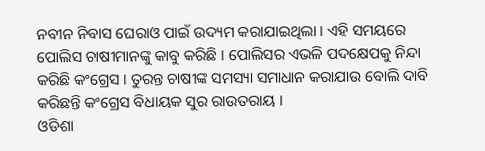ନବୀନ ନିବାସ ଘେରାଓ ପାଇଁ ଉଦ୍ୟମ କରାଯାଇଥିଲା । ଏହି ସମୟରେ ପୋଲିସ ଚାଷୀମାନଙ୍କୁ କାବୁ କରିଛି । ପୋଲିସର ଏଭଳି ପଦକ୍ଷେପକୁ ନିନ୍ଦା କରିଛି କଂଗ୍ରେସ । ତୁରନ୍ତ ଚାଷୀଙ୍କ ସମସ୍ୟା ସମାଧାନ କରାଯାଉ ବୋଲି ଦାବି କରିଛନ୍ତି କଂଗ୍ରେସ ବିଧାୟକ ସୁର ରାଉତରାୟ ।
ଓଡିଶା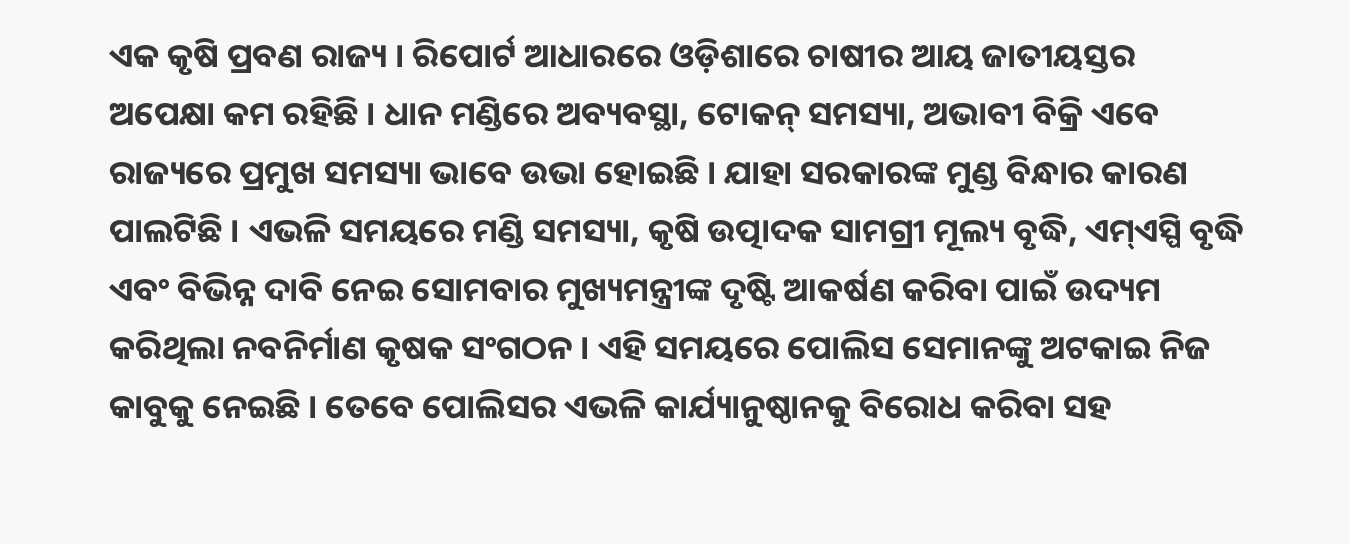ଏକ କୃଷି ପ୍ରବଣ ରାଜ୍ୟ । ରିପୋର୍ଟ ଆଧାରରେ ଓଡ଼ିଶାରେ ଚାଷୀର ଆୟ ଜାତୀୟସ୍ତର ଅପେକ୍ଷା କମ ରହିଛି । ଧାନ ମଣ୍ଡିରେ ଅବ୍ୟବସ୍ଥା, ଟୋକନ୍ ସମସ୍ୟା, ଅଭାବୀ ବିକ୍ରି ଏବେ ରାଜ୍ୟରେ ପ୍ରମୁଖ ସମସ୍ୟା ଭାବେ ଉଭା ହୋଇଛି । ଯାହା ସରକାରଙ୍କ ମୁଣ୍ଡ ବିନ୍ଧାର କାରଣ ପାଲଟିଛି । ଏଭଳି ସମୟରେ ମଣ୍ଡି ସମସ୍ୟା, କୃଷି ଉତ୍ପାଦକ ସାମଗ୍ରୀ ମୂଲ୍ୟ ବୃଦ୍ଧି, ଏମ୍ଏସ୍ପି ବୃଦ୍ଧି ଏବଂ ବିଭିନ୍ନ ଦାବି ନେଇ ସୋମବାର ମୁଖ୍ୟମନ୍ତ୍ରୀଙ୍କ ଦୃଷ୍ଟି ଆକର୍ଷଣ କରିବା ପାଇଁ ଉଦ୍ୟମ କରିଥିଲା ନବନିର୍ମାଣ କୃଷକ ସଂଗଠନ । ଏହି ସମୟରେ ପୋଲିସ ସେମାନଙ୍କୁ ଅଟକାଇ ନିଜ କାବୁକୁ ନେଇଛି । ତେବେ ପୋଲିସର ଏଭଳି କାର୍ଯ୍ୟାନୁଷ୍ଠାନକୁ ବିରୋଧ କରିବା ସହ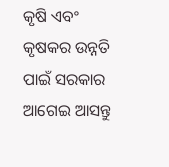କୃଷି ଏବଂ କୃଷକର ଉନ୍ନତି ପାଇଁ ସରକାର ଆଗେଇ ଆସନ୍ତୁ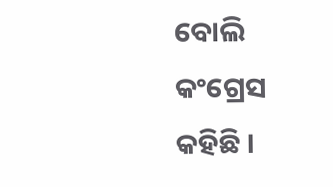ବୋଲି କଂଗ୍ରେସ କହିଛି ।